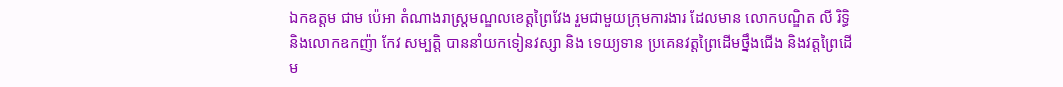ឯកឧត្តម ជាម ប៉េអា តំណាងរាស្រ្តមណ្ឌលខេត្តព្រៃវែង រួមជាមួយក្រុមការងារ ដែលមាន លោកបណ្ឌិត លី រិទ្ធិ និងលោកឧកញ៉ា កែវ សម្បត្តិ បាននាំយកទៀនវស្សា និង ទេយ្យទាន ប្រគេនវត្តព្រៃដើមថ្នឹងជើង និងវត្តព្រៃដើម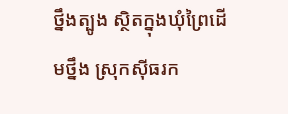ថ្នឹងត្បូង ស្ថិតក្នុងឃុំព្រៃដេីមថ្នឹង ស្រុកសុីធរក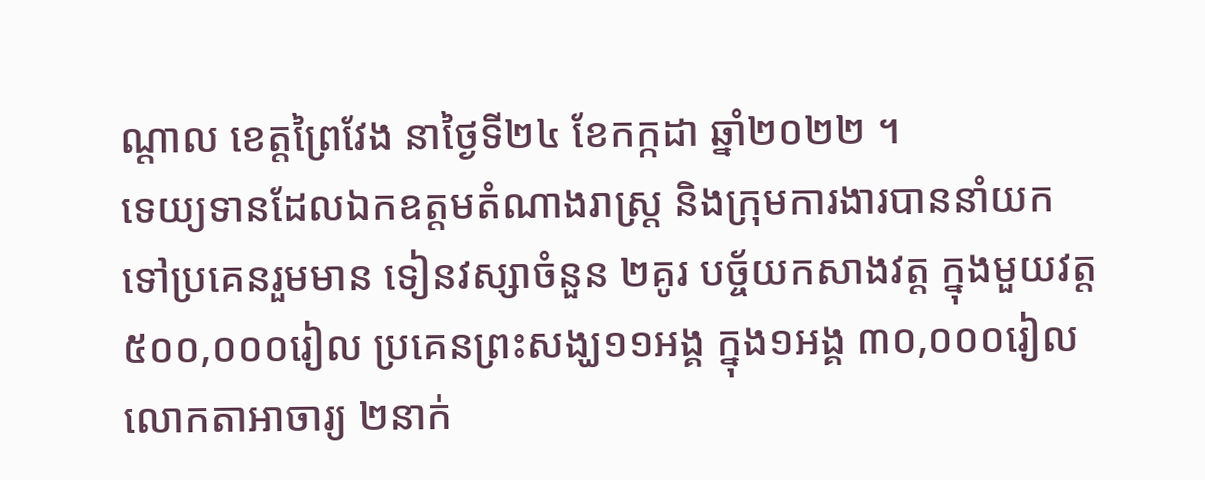ណ្តាល ខេត្តព្រៃវែង នាថ្ងៃទី២៤ ខែកក្កដា ឆ្នាំ២០២២ ។
ទេយ្យទានដែលឯកឧត្តមតំណាងរាស្រ្ត និងក្រុមការងារបាននាំយកទៅប្រគេនរួមមាន ទៀនវស្សាចំនួន ២គូរ បច្ច័យកសាងវត្ត ក្នុងមួយវត្ត ៥០០,០០០រៀល ប្រគេនព្រះសង្ឃ១១អង្គ ក្នុង១អង្គ ៣០,០០០រៀល លោកតាអាចារ្យ ២នាក់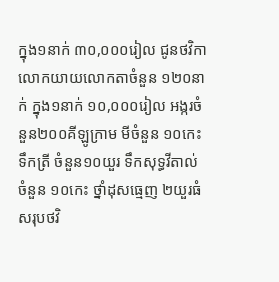ក្នុង១នាក់ ៣០,០០០រៀល ជូនថវិកាលោកយាយលោកតាចំនួន ១២០នាក់ ក្នុង១នាក់ ១០,០០០រៀល អង្ករចំនួន២០០គីឡូក្រាម មីចំនួន ១០កេះ ទឹកត្រី ចំនួន១០យួរ ទឹកសុទ្ធវីតាល់ ចំនួន ១០កេះ ថ្នាំដុសធ្មេញ ២យួរធំ សរុបថវិ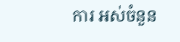ការ អស់ចំនួន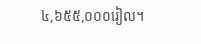៤,៦៥៥,០០០រៀល។